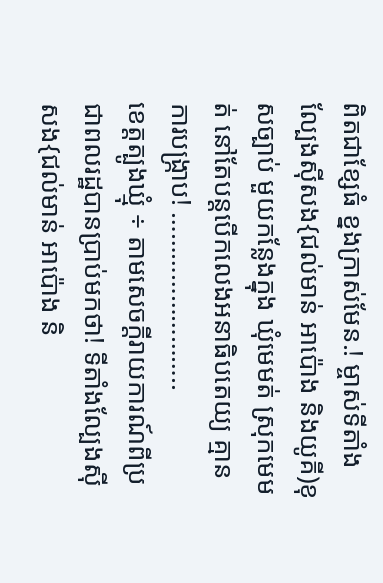ពិតជាខ្សែធំ ខ្នងក្រាស់មែន.! ម្ចាស់ទីតាំងល្បែងសុីសង{ជល់មាន់ អាប៉ោង និងយូគី)ខុសច្បាប់ មួយកន្លែងក្នុង ឃុំមេមត់ ស្រុកមេមត់ នៅតែបន្តបើកលេងអនាធិបតេយ្យ គ្មានការបង្រ្កាប! ……………………..
ខេត្តត្បូងឃ្មុំ ÷ តាមសេចក្តីរាយការណ៍ពីប្រជាពលរដ្ឋបានប្រាប់មកថា! ទីតាំងល្បែងសុីសង{ជល់មាន់ អាប៉ោង និ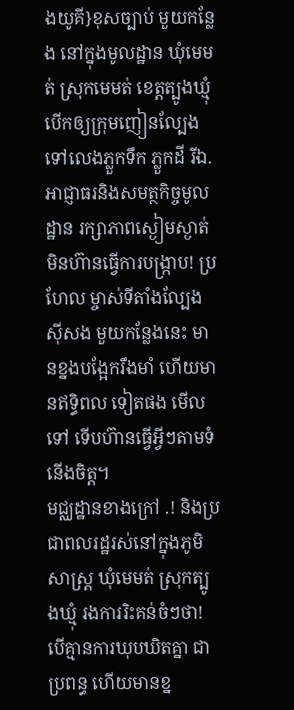ងយូគី}ខុសច្បាប់ មួយកន្លែង នៅក្នុងមូលដ្ឋាន ឃុំមេមត់ ស្រុកមេមត់ ខេត្តត្បូងឃ្មុំ បើកឲ្យក្រុមញៀនល្បែងទៅលេងភ្លួកទឹក ភ្លួកដី រីឯ.អាជ្ញាធរនិងសមត្ថកិច្ចមូលដ្ឋាន រក្សាភាពស្ងៀមស្ងាត់ មិនហ៊ានធ្វើការបង្រ្កាប! ប្រហែល ម្ចាស់ទីតាំងល្បែងសុីសង មួយកន្លែងនេះ មានខ្នងបង្អែករឹងមាំ ហើយមានឥទ្ធិពល ទៀតផង មើលទៅ ទើបហ៊ានធ្វើអ្វីៗតាមទំនើងចិត្ត។
មជ្ឈដ្ឋានខាងក្រៅ .! និងប្រជាពលរដ្ឋរស់នៅក្នុងភូមិសាស្ត្រ ឃុំមេមត់ ស្រុកត្បូងឃ្មុំ រងការរិះគន់ចំៗថា! បើគ្មានការឃុបឃិតគ្នា ជាប្រពន្ធ ហើយមានខ្ន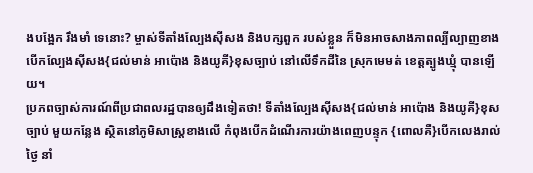ងបង្អែក រឹងមាំ ទេនោះ? ម្ចាស់ទីតាំងល្បែងសុីសង និងបក្សពួក របស់ខ្លួន ក៏មិនអាចសាងភាពល្បីល្បាញខាងបើកល្បែងសុីសង{ជល់មាន់ អាប៉ោង និងយូគី}ខុសច្បាប់ នៅលើទឹកដីនៃ ស្រុកមេមត់ ខេត្តត្បូងឃ្មុំ បានឡើយ។
ប្រភពច្បាស់ការណ៍ពីប្រជាពលរដ្ឋបានឲ្យដឹងទៀតថា! ទីតាំងល្បែងសុីសង{ជល់មាន់ អាប៉ោង និងយូគី}ខុសច្បាប់ មួយកន្លែង ស្ថិតនៅភូមិសាស្ត្រខាងលើ កំពុងបើកដំណើរការយ៉ាងពេញបន្ទុក {ពោលគឺ}បើកលេងរាល់ថ្ងៃ នាំ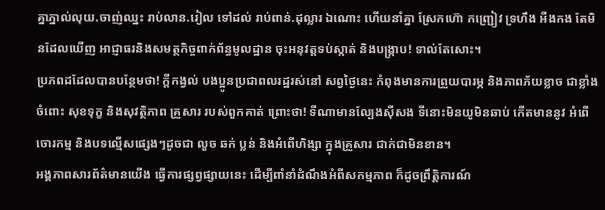គ្នាភ្នាល់លុយ.ចាញ់ឈ្នះ រាប់លាន.រៀល ទៅដល់ រាប់ពាន់.ដុល្លារ ឯណោះ ហើយនាំគ្នា ស្រែកហ៊ោ កញ្ជ្រៀវ ទ្រហឹង អឺងកង តែមិនដែលឃើញ អាជ្ញាធរនិងសមត្ថកិច្ចពាក់ព័ន្ធមូលដ្ឋាន ចុះអនុវត្តទប់ស្កាត់ និងបង្ក្រាប! ទាល់តែសោះ។
ប្រភពដដែលបានបន្ថែមថា! ក្តីកង្វល់ បងប្អូនប្រជាពលរដ្ឋរស់នៅ សព្វថ្ងៃនេះ កំពុងមានការព្រួយបារម្ភ និងភាពភ័យខ្លាច ជាខ្លាំង ចំពោះ សុខទុក្ខ និងសុវត្ថិភាព គ្រួសារ របស់ពួកគាត់ ព្រោះថា! ទីណាមានល្បែងស៊ីសង ទីនោះមិនយូមិនឆាប់ កើតមាននូវ អំពើចោរកម្ម និងបទល្មើសផ្សេងៗដូចជា លួច ឆក់ ប្លន់ និងអំពើហិង្សា ក្នុងគ្រួសារ ជាក់ជាមិនខាន។
អង្គភាពសារព័ត៌មានយើង ធ្វើការផ្សព្វផ្សាយនេះ ដើម្បីពាំនាំដំណឹងអំពីសកម្មភាព ក៏ដូចព្រឹត្តិការណ៍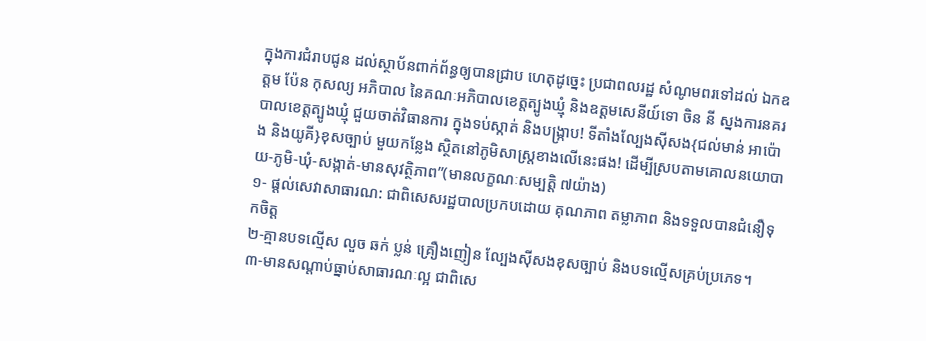ក្នុងការជំរាបជូន ដល់ស្ថាប័នពាក់ព័ន្ធឲ្យបានជ្រាប ហេតុដូច្នេះ ប្រជាពលរដ្ឋ សំណូមពរទៅដល់ ឯកឧត្តម ប៉ែន កុសល្យ អភិបាល នៃគណៈអភិបាលខេត្តត្បូងឃ្មុំ និងឧត្តមសេនីយ៍ទោ ចិន នី ស្នងការនគរបាលខេត្តត្បូងឃ្មុំ ជួយចាត់វិធានការ ក្នុងទប់ស្កាត់ និងបង្ក្រាប! ទីតាំងល្បែងសុីសង{ជល់មាន់ អាប៉ោង និងយូគី}ខុសច្បាប់ មួយកន្លែង ស្ថិតនៅភូមិសាស្ត្រខាងលើនេះផង! ដើម្បីស្របតាមគោលនយោបាយ-ភូមិ-ឃុំ-សង្កាត់-មានសុវត្ថិភាព”(មានលក្ខណៈសម្បត្តិ ៧យ៉ាង)
១- ផ្តល់សេវាសាធារណ: ជាពិសេសរដ្ឋបាលប្រកបដោយ គុណភាព តម្លាភាព និងទទួលបានជំនឿទុកចិត្ត
២-គ្មានបទល្មើស លួច ឆក់ ប្លន់ គ្រឿងញៀន ល្បែងស៊ីសងខុសច្បាប់ និងបទល្មើសគ្រប់ប្រភេទ។
៣-មានសណ្តាប់ធ្នាប់សាធារណៈល្អ ជាពិសេ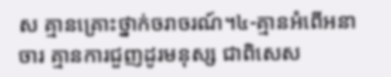ស គ្មានគ្រោះថ្នាក់ចរាចរណ៍។៤-គ្មានអំពើអនាចារ គ្មានការជួញដូរមនុស្ស ជាពិសេស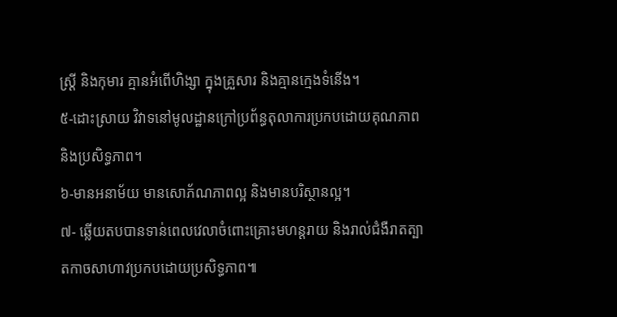ស្រ្តី និងកុមារ គ្មានអំពើហិង្សា ក្នុងគ្រួសារ និងគ្មានក្មេងទំនើង។
៥-ដោះស្រាយ វិវាទនៅមូលដ្ឋានក្រៅប្រព័ន្ធតុលាការប្រកបដោយគុណភាព និងប្រសិទ្ធភាព។
៦-មានអនាម័យ មានសោភ័ណភាពល្អ និងមានបរិស្ថានល្អ។
៧- ឆ្លើយតបបានទាន់ពេលវេលាចំពោះគ្រោះមហន្តរាយ និងរាល់ជំងឺរាតត្បាតកាចសាហាវប្រកបដោយប្រសិទ្ធភាព៕